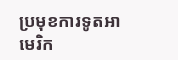ប្រមុខការទូតអាមេរិក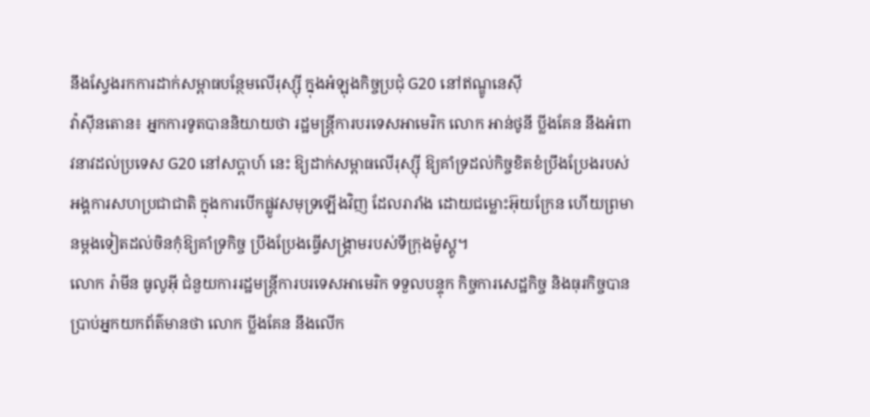នឹងស្វែងរកការដាក់សម្ពាធបន្ថែមលើរុស្ស៊ី ក្នុងអំឡុងកិច្ចប្រជុំ G20 នៅឥណ្ឌូនេស៊ី
វ៉ាស៊ីនតោន៖ អ្នកការទូតបាននិយាយថា រដ្ឋមន្ត្រីការបរទេសអាមេរិក លោក អាន់ថូនី ប្លីងគែន នឹងអំពាវនាវដល់ប្រទេស G20 នៅសប្តាហ៍ នេះ ឱ្យដាក់សម្ពាធលើរុស្ស៊ី ឱ្យគាំទ្រដល់កិច្ចខិតខំប្រឹងប្រែងរបស់ អង្គការសហប្រជាជាតិ ក្នុងការបើកផ្លូវសមុទ្រឡើងវិញ ដែលរារាំង ដោយជម្លោះអ៊ុយក្រែន ហើយព្រមានម្តងទៀតដល់ចិនកុំឱ្យគាំទ្រកិច្ច ប្រឹងប្រែងធ្វើសង្គ្រាមរបស់ទីក្រុងម៉ូស្គូ។
លោក រ៉ាមីន ធូលូអ៊ី ជំនួយការរដ្ឋមន្រ្តីការបរទេសអាមេរិក ទទួលបន្ទុក កិច្ចការសេដ្ឋកិច្ច និងធុរកិច្ចបានប្រាប់អ្នកយកព័ត៌មានថា លោក ប្លីងគែន នឹងលើក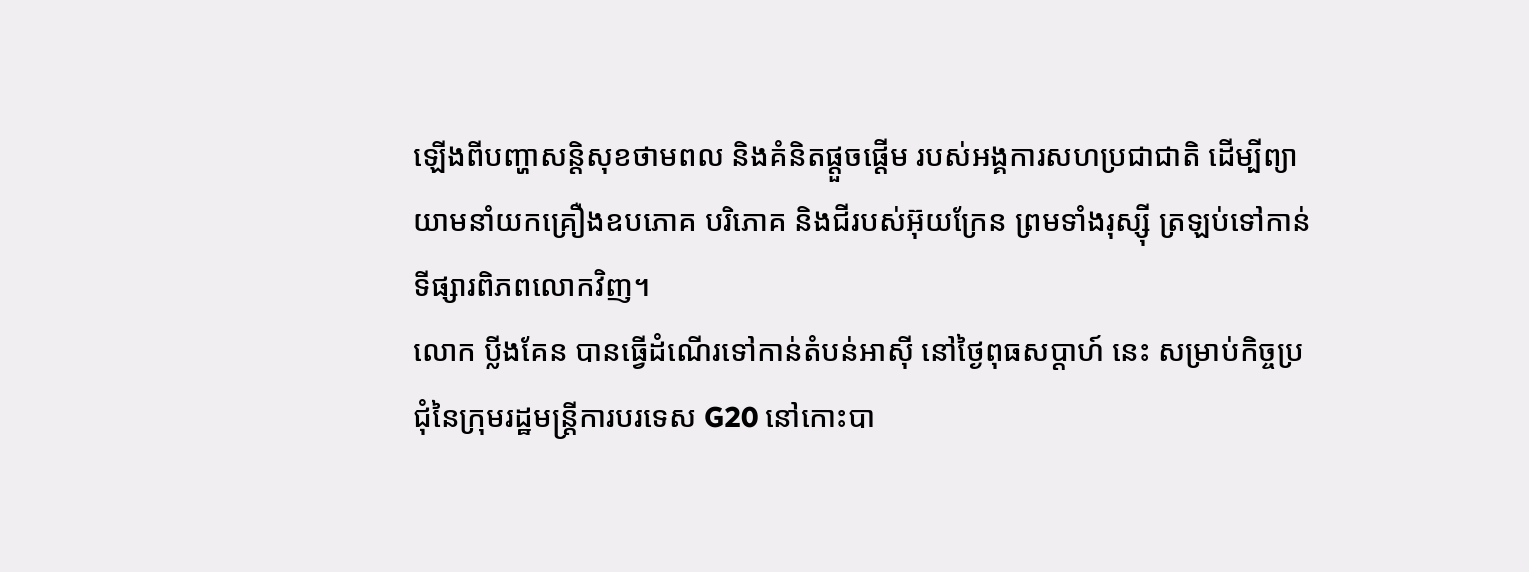ឡើងពីបញ្ហាសន្តិសុខថាមពល និងគំនិតផ្តួចផ្តើម របស់អង្គការសហប្រជាជាតិ ដើម្បីព្យាយាមនាំយកគ្រឿងឧបភោគ បរិភោគ និងជីរបស់អ៊ុយក្រែន ព្រមទាំងរុស្ស៊ី ត្រឡប់ទៅកាន់ ទីផ្សារពិភពលោកវិញ។
លោក ប្លីងគែន បានធ្វើដំណើរទៅកាន់តំបន់អាស៊ី នៅថ្ងៃពុធសប្តាហ៍ នេះ សម្រាប់កិច្ចប្រជុំនៃក្រុមរដ្ឋមន្ត្រីការបរទេស G20 នៅកោះបា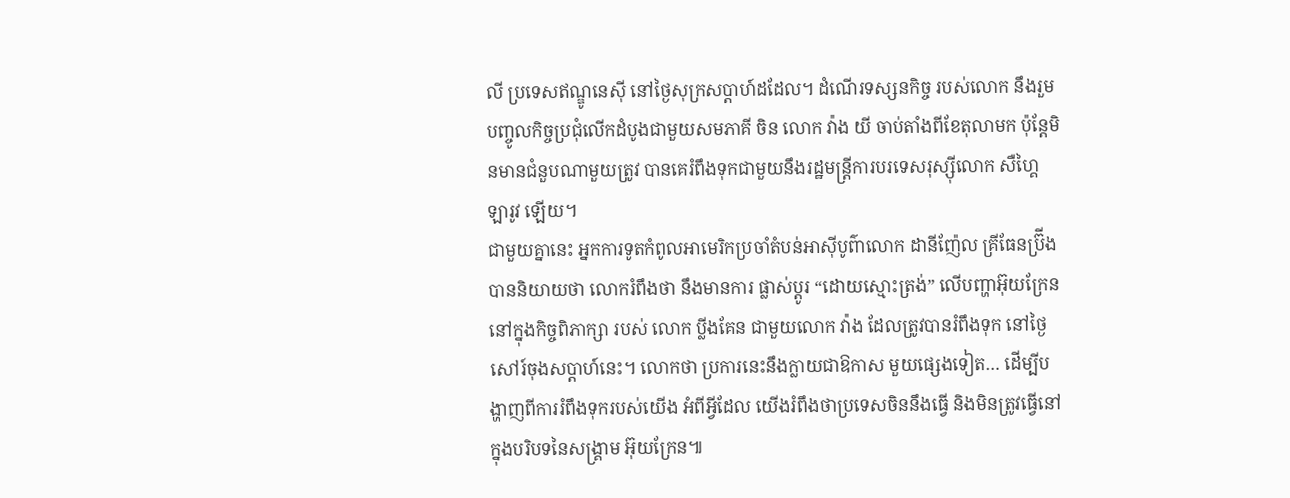លី ប្រទេសឥណ្ឌូនេស៊ី នៅថ្ងៃសុក្រសប្តាហ៍ដដែល។ ដំណើរទស្សនកិច្ច របស់លោក នឹងរួមបញ្ចូលកិច្ចប្រជុំលើកដំបូងជាមួយសមភាគី ចិន លោក វ៉ាង យី ចាប់តាំងពីខែតុលាមក ប៉ុន្តែមិនមានជំនួបណាមួយត្រូវ បានគេរំពឹងទុកជាមួយនឹងរដ្ឋមន្ត្រីការបរទេសរុស្ស៊ីលោក សឺហ្គៃ ឡារូវ ឡើយ។
ជាមួយគ្នានេះ អ្នកការទូតកំពូលអាមេរិកប្រចាំតំបន់អាស៊ីបូព៌ាលោក ដានីញ៉ែល គ្រីធែនប្រ៊ីង បាននិយាយថា លោករំពឹងថា នឹងមានការ ផ្លាស់ប្តូរ “ដោយស្មោះត្រង់” លើបញ្ហាអ៊ុយក្រែននៅក្នុងកិច្ចពិភាក្សា របស់ លោក ប្លីងគែន ជាមួយលោក វ៉ាង ដែលត្រូវបានរំពឹងទុក នៅថ្ងៃសៅរ៍ចុងសប្តាហ៍នេះ។ លោកថា ប្រការនេះនឹងក្លាយជាឱកាស មួយផ្សេងទៀត… ដើម្បីបង្ហាញពីការរំពឹងទុករបស់យើង អំពីអ្វីដែល យើងរំពឹងថាប្រទេសចិននឹងធ្វើ និងមិនត្រូវធ្វើនៅក្នុងបរិបទនៃសង្គ្រាម អ៊ុយក្រែន៕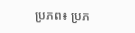ប្រភព៖ ប្រភ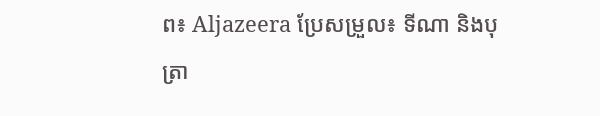ព៖ Aljazeera ប្រែសម្រួល៖ ទីណា និងបុត្រា